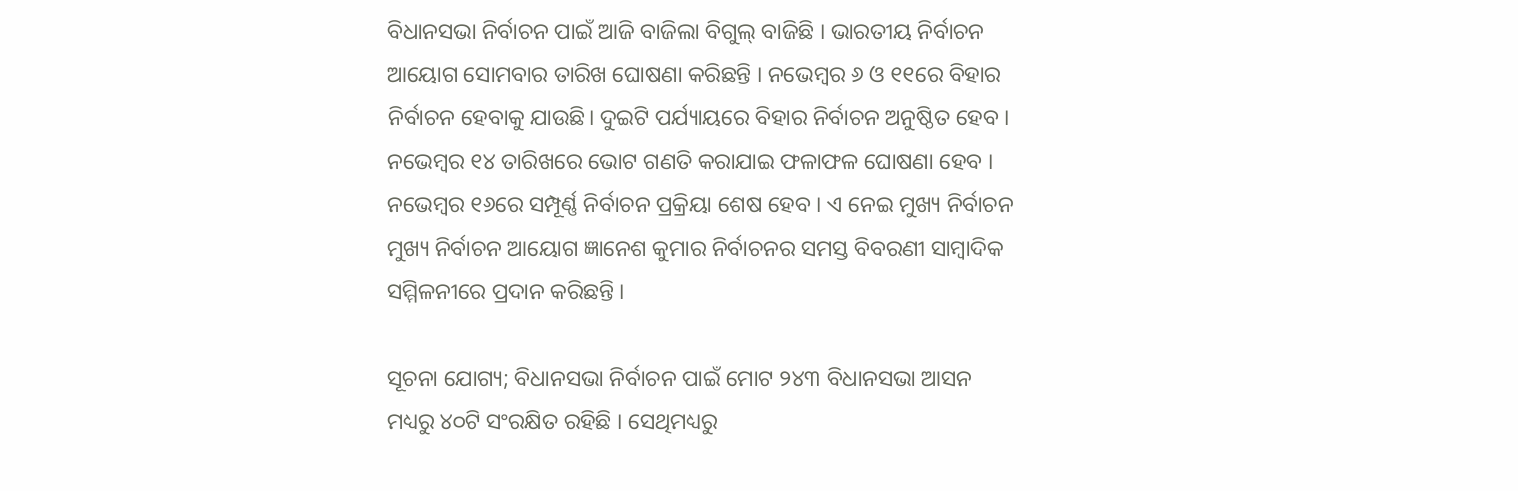ବିଧାନସଭା ନିର୍ବାଚନ ପାଇଁ ଆଜି ବାଜିଲା ବିଗୁଲ୍ ବାଜିଛି । ଭାରତୀୟ ନିର୍ବାଚନ ଆୟୋଗ ସୋମବାର ତାରିଖ ଘୋଷଣା କରିଛନ୍ତି । ନଭେମ୍ବର ୬ ଓ ୧୧ରେ ବିହାର ନିର୍ବାଚନ ହେବାକୁ ଯାଉଛି। ଦୁଇଟି ପର୍ଯ୍ୟାୟରେ ବିହାର ନିର୍ବାଚନ ଅନୁଷ୍ଠିତ ହେବ । ନଭେମ୍ବର ୧୪ ତାରିଖରେ ଭୋଟ ଗଣତି କରାଯାଇ ଫଳାଫଳ ଘୋଷଣା ହେବ । ନଭେମ୍ବର ୧୬ରେ ସମ୍ପୂର୍ଣ୍ଣ ନିର୍ବାଚନ ପ୍ରକ୍ରିୟା ଶେଷ ହେବ । ଏ ନେଇ ମୁଖ୍ୟ ନିର୍ବାଚନ ମୁଖ୍ୟ ନିର୍ବାଚନ ଆୟୋଗ ଜ୍ଞାନେଶ କୁମାର ନିର୍ବାଚନର ସମସ୍ତ ବିବରଣୀ ସାମ୍ବାଦିକ ସମ୍ମିଳନୀରେ ପ୍ରଦାନ କରିଛନ୍ତି ।

ସୂଚନା ଯୋଗ୍ୟ; ବିଧାନସଭା ନିର୍ବାଚନ ପାଇଁ ମୋଟ ୨୪୩ ବିଧାନସଭା ଆସନ ମଧ୍ୟରୁ ୪୦ଟି ସଂରକ୍ଷିତ ରହିଛି । ସେଥିମଧ୍ୟରୁ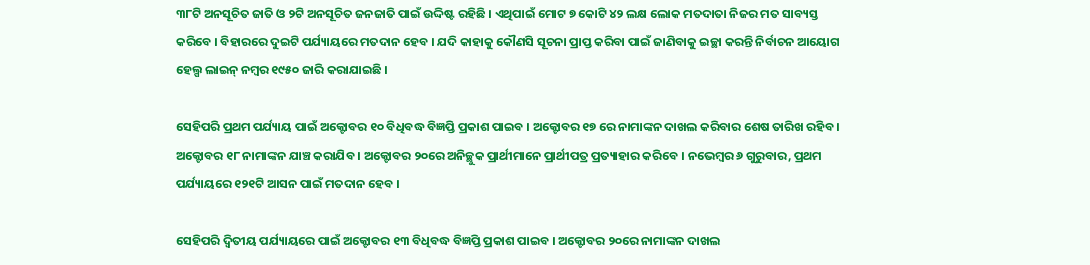୩୮ଟି ଅନସୂଚିତ ଜାତି ଓ ୨ଟି ଅନସୂଚିତ ଜନଜାତି ପାଇଁ ଉଦ୍ଦିଷ୍ଟ ରହିଛି । ଏଥିପାଇଁ ମୋଟ ୭ କୋଟି ୪୨ ଲକ୍ଷ ଲୋକ ମତଦାତା ନିଜର ମତ ସାବ୍ୟସ୍ତ କରିବେ । ବିହାରରେ ଦୁଇଟି ପର୍ଯ୍ୟାୟରେ ମତଦାନ ହେବ । ଯଦି କାହାକୁ କୌଣସି ସୂଚନା ପ୍ରାପ୍ତ କରିବା ପାଇଁ ଜାଣିବାକୁ ଇଚ୍ଛା କରନ୍ତି ନିର୍ବାଚନ ଆୟୋଗ ହେଲ୍ପ ଲାଇନ୍ ନମ୍ବର ୧୯୫୦ ଜାରି କରାଯାଇଛି ।

ସେହିପରି ପ୍ରଥମ ପର୍ଯ୍ୟାୟ ପାଇଁ ଅକ୍ଟୋବର ୧୦ ବିଧିବଦ୍ଧ ବିଜ୍ଞପ୍ତି ପ୍ରକାଶ ପାଇବ । ଅକ୍ଟୋବର ୧୭ ରେ ନାମାଙ୍କନ ଦାଖଲ କରିବାର ଶେଷ ତାରିଖ ରହିବ । ଅକ୍ଟୋବର ୧୮ ନାମାଙ୍କନ ଯାଞ୍ଚ କରାଯିବ । ଅକ୍ଟୋବର ୨୦ରେ ଅନିଚ୍ଛୁକ ପ୍ରାର୍ଥୀମାନେ ପ୍ରାର୍ଥୀପତ୍ର ପ୍ରତ୍ୟାହାର କରିବେ । ନଭେମ୍ବର ୬ ଗୁରୁବାର, ପ୍ରଥମ ପର୍ଯ୍ୟାୟରେ ୧୨୧ଟି ଆସନ ପାଇଁ ମତଦାନ ହେବ ।

ସେହିପରି ଦ୍ୱିତୀୟ ପର୍ଯ୍ୟାୟରେ ପାଇଁ ଅକ୍ଟୋବର ୧୩ ବିଧିବଦ୍ଧ ବିଜ୍ଞପ୍ତି ପ୍ରକାଶ ପାଇବ । ଅକ୍ଟୋବର ୨୦ରେ ନାମାଙ୍କନ ଦାଖଲ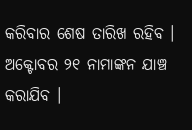କରିବାର ଶେଷ ତାରିଖ ରହିବ । ଅକ୍ଟୋବର ୨୧ ନାମାଙ୍କନ ଯାଞ୍ଚ କରାଯିବ ।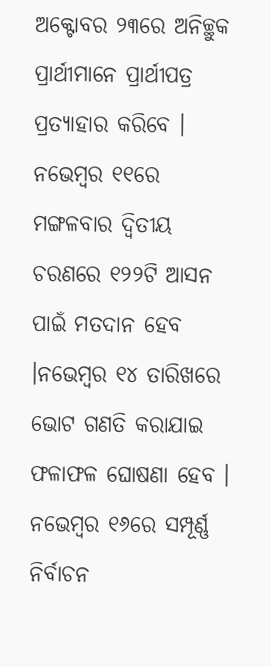ଅକ୍ଟୋବର ୨୩ରେ ଅନିଚ୍ଛୁକ ପ୍ରାର୍ଥୀମାନେ ପ୍ରାର୍ଥୀପତ୍ର ପ୍ରତ୍ୟାହାର କରିବେ । ନଭେମ୍ବର ୧୧ରେ ମଙ୍ଗଳବାର ଦ୍ୱିତୀୟ ଚରଣରେ ୧୨୨ଟି ଆସନ ପାଇଁ ମତଦାନ ହେବ ।ନଭେମ୍ବର ୧୪ ତାରିଖରେ ଭୋଟ ଗଣତି କରାଯାଇ ଫଳାଫଳ ଘୋଷଣା ହେବ । ନଭେମ୍ବର ୧୬ରେ ସମ୍ପୂର୍ଣ୍ଣ ନିର୍ବାଚନ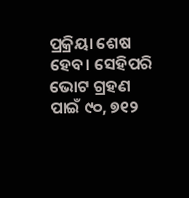ପ୍ରକ୍ରିୟା ଶେଷ ହେବ। ସେହିପରି ଭୋଟ ଗ୍ରହଣ ପାଇଁ ୯୦, ୭୧୨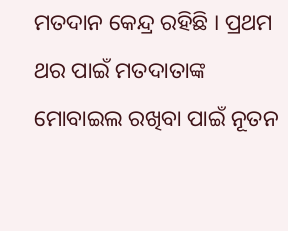ମତଦାନ କେନ୍ଦ୍ର ରହିଛି । ପ୍ରଥମ ଥର ପାଇଁ ମତଦାତାଙ୍କ ମୋବାଇଲ ରଖିବା ପାଇଁ ନୂତନ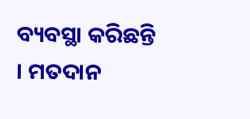ବ୍ୟବସ୍ଥା କରିଛନ୍ତି । ମତଦାନ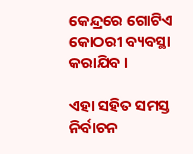କେନ୍ଦ୍ରରେ ଗୋଟିଏ କୋଠରୀ ବ୍ୟବସ୍ଥା କରାଯିବ ।

ଏହା ସହିତ ସମସ୍ତ ନିର୍ବାଚନ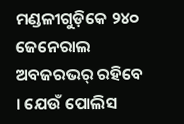ମଣ୍ଡଳୀଗୁଡ଼ିକେ ୨୪୦ ଜେନେରାଲ ଅବଜରଭର୍ ରହିବେ । ଯେଉଁ ପୋଲିସ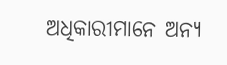ଅଧିକାରୀମାନେ ଅନ୍ୟ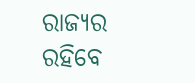ରାଜ୍ୟର ରହିବେ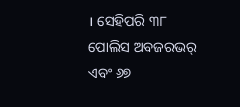। ସେହିପରି ୩୮ ପୋଲିସ ଅବଜରଭର୍ ଏବଂ ୬୭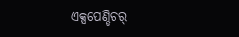ଏକ୍ସପେଣ୍ଡିଚର୍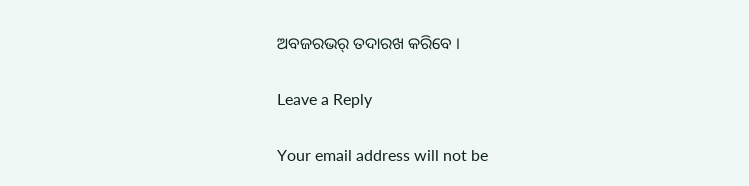ଅବଜରଭର୍ ତଦାରଖ କରିବେ ।

Leave a Reply

Your email address will not be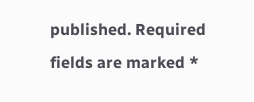published. Required fields are marked *